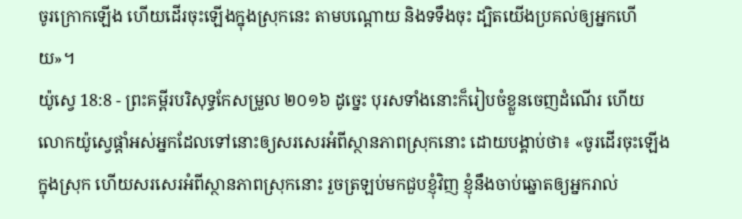ចូរក្រោកឡើង ហើយដើរចុះឡើងក្នុងស្រុកនេះ តាមបណ្តោយ និងទទឹងចុះ ដ្បិតយើងប្រគល់ឲ្យអ្នកហើយ»។
យ៉ូស្វេ 18:8 - ព្រះគម្ពីរបរិសុទ្ធកែសម្រួល ២០១៦ ដូច្នេះ បុរសទាំងនោះក៏រៀបចំខ្លួនចេញដំណើរ ហើយលោកយ៉ូស្វេផ្ដាំអស់អ្នកដែលទៅនោះឲ្យសរសេរអំពីស្ថានភាពស្រុកនោះ ដោយបង្គាប់ថា៖ «ចូរដើរចុះឡើងក្នុងស្រុក ហើយសរសេរអំពីស្ថានភាពស្រុកនោះ រួចត្រឡប់មកជួបខ្ញុំវិញ ខ្ញុំនឹងចាប់ឆ្នោតឲ្យអ្នករាល់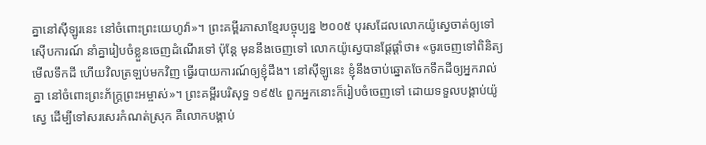គ្នានៅស៊ីឡូរនេះ នៅចំពោះព្រះយេហូវ៉ា»។ ព្រះគម្ពីរភាសាខ្មែរបច្ចុប្បន្ន ២០០៥ បុរសដែលលោកយ៉ូស្វេចាត់ឲ្យទៅស៊ើបការណ៍ នាំគ្នារៀបចំខ្លួនចេញដំណើរទៅ ប៉ុន្តែ មុននឹងចេញទៅ លោកយ៉ូស្វេបានផ្ដែផ្ដាំថា៖ «ចូរចេញទៅពិនិត្យមើលទឹកដី ហើយវិលត្រឡប់មកវិញ ធ្វើរបាយការណ៍ឲ្យខ្ញុំដឹង។ នៅស៊ីឡូនេះ ខ្ញុំនឹងចាប់ឆ្នោតចែកទឹកដីឲ្យអ្នករាល់គ្នា នៅចំពោះព្រះភ័ក្ត្រព្រះអម្ចាស់»។ ព្រះគម្ពីរបរិសុទ្ធ ១៩៥៤ ពួកអ្នកនោះក៏រៀបចំចេញទៅ ដោយទទួលបង្គាប់យ៉ូស្វេ ដើម្បីទៅសរសេរកំណត់ស្រុក គឺលោកបង្គាប់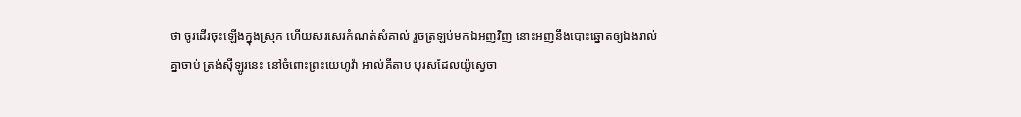ថា ចូរដើរចុះឡើងក្នុងស្រុក ហើយសរសេរកំណត់សំគាល់ រួចត្រឡប់មកឯអញវិញ នោះអញនឹងបោះឆ្នោតឲ្យឯងរាល់គ្នាចាប់ ត្រង់ស៊ីឡូរនេះ នៅចំពោះព្រះយេហូវ៉ា អាល់គីតាប បុរសដែលយ៉ូស្វេចា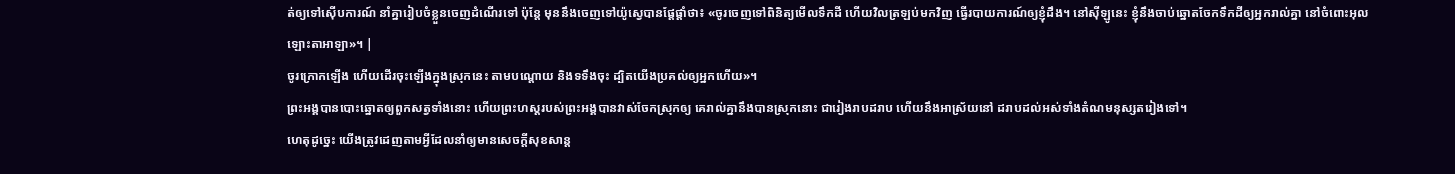ត់ឲ្យទៅស៊ើបការណ៍ នាំគ្នារៀបចំខ្លួនចេញដំណើរទៅ ប៉ុន្តែ មុននឹងចេញទៅយ៉ូស្វេបានផ្តែផ្តាំថា៖ «ចូរចេញទៅពិនិត្យមើលទឹកដី ហើយវិលត្រឡប់មកវិញ ធ្វើរបាយការណ៍ឲ្យខ្ញុំដឹង។ នៅស៊ីឡូនេះ ខ្ញុំនឹងចាប់ឆ្នោតចែកទឹកដីឲ្យអ្នករាល់គ្នា នៅចំពោះអុលឡោះតាអាឡា»។ |
ចូរក្រោកឡើង ហើយដើរចុះឡើងក្នុងស្រុកនេះ តាមបណ្តោយ និងទទឹងចុះ ដ្បិតយើងប្រគល់ឲ្យអ្នកហើយ»។
ព្រះអង្គបានបោះឆ្នោតឲ្យពួកសត្វទាំងនោះ ហើយព្រះហស្តរបស់ព្រះអង្គបានវាស់ចែកស្រុកឲ្យ គេរាល់គ្នានឹងបានស្រុកនោះ ជារៀងរាបដរាប ហើយនឹងអាស្រ័យនៅ ដរាបដល់អស់ទាំងតំណមនុស្សតរៀងទៅ។
ហេតុដូច្នេះ យើងត្រូវដេញតាមអ្វីដែលនាំឲ្យមានសេចក្ដីសុខសាន្ត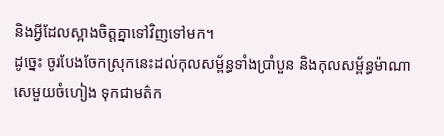និងអ្វីដែលស្អាងចិត្តគ្នាទៅវិញទៅមក។
ដូច្នេះ ចូរបែងចែកស្រុកនេះដល់កុលសម្ព័ន្ធទាំងប្រាំបួន និងកុលសម្ព័ន្ធម៉ាណាសេមួយចំហៀង ទុកជាមត៌ក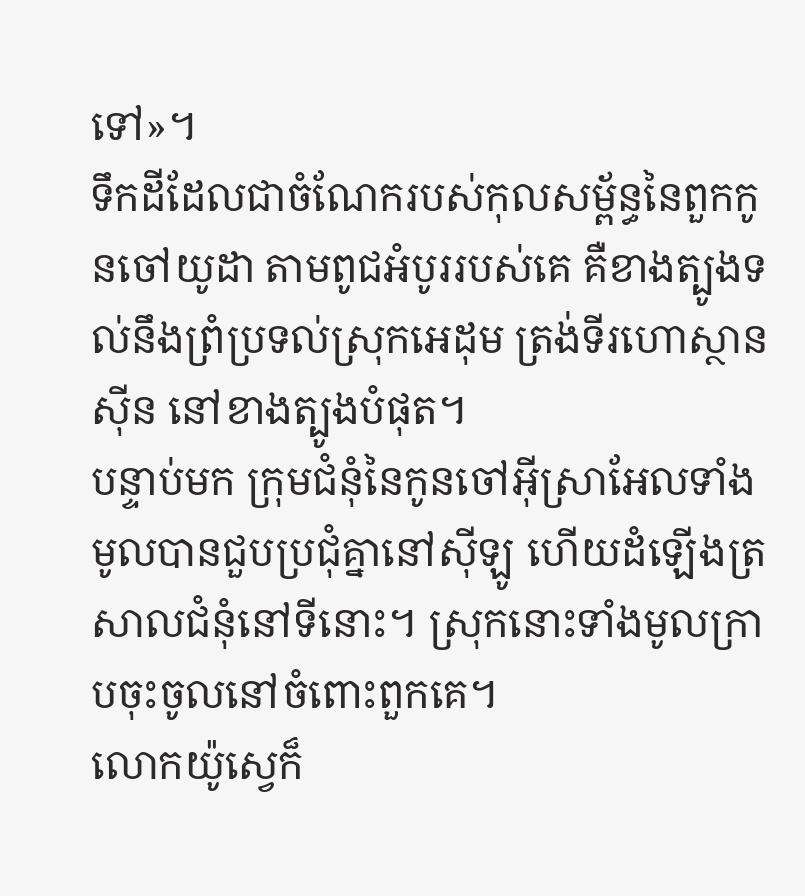ទៅ»។
ទឹកដីដែលជាចំណែករបស់កុលសម្ព័ន្ធនៃពួកកូនចៅយូដា តាមពូជអំបូររបស់គេ គឺខាងត្បូងទល់នឹងព្រំប្រទល់ស្រុកអេដុម ត្រង់ទីរហោស្ថានស៊ីន នៅខាងត្បូងបំផុត។
បន្ទាប់មក ក្រុមជំនុំនៃកូនចៅអ៊ីស្រាអែលទាំងមូលបានជួបប្រជុំគ្នានៅស៊ីឡូ ហើយដំឡើងត្រសាលជំនុំនៅទីនោះ។ ស្រុកនោះទាំងមូលក្រាបចុះចូលនៅចំពោះពួកគេ។
លោកយ៉ូស្វេក៏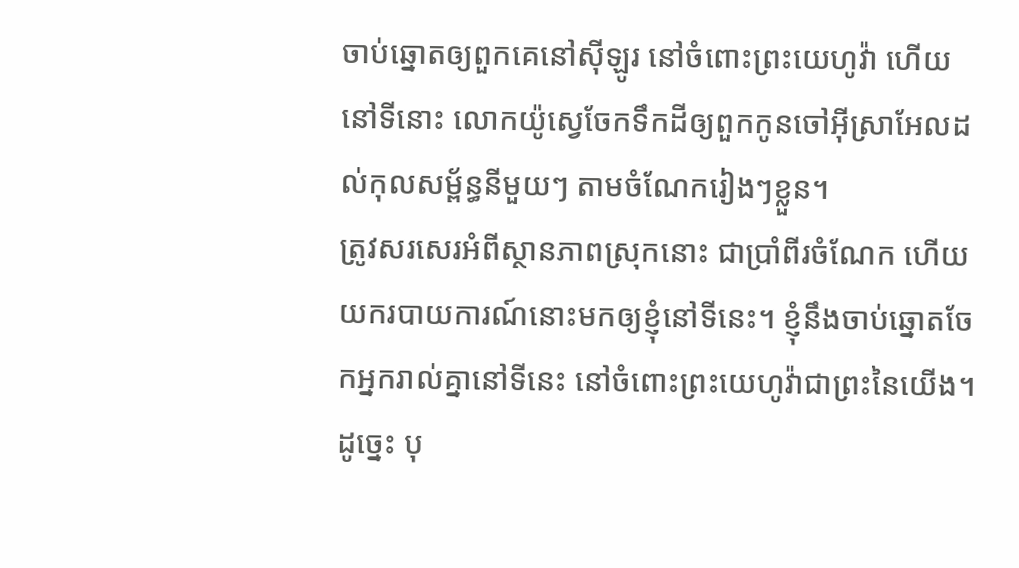ចាប់ឆ្នោតឲ្យពួកគេនៅស៊ីឡូរ នៅចំពោះព្រះយេហូវ៉ា ហើយនៅទីនោះ លោកយ៉ូស្វេចែកទឹកដីឲ្យពួកកូនចៅអ៊ីស្រាអែលដល់កុលសម្ព័ន្ធនីមួយៗ តាមចំណែករៀងៗខ្លួន។
ត្រូវសរសេរអំពីស្ថានភាពស្រុកនោះ ជាប្រាំពីរចំណែក ហើយយករបាយការណ៍នោះមកឲ្យខ្ញុំនៅទីនេះ។ ខ្ញុំនឹងចាប់ឆ្នោតចែកអ្នករាល់គ្នានៅទីនេះ នៅចំពោះព្រះយេហូវ៉ាជាព្រះនៃយើង។
ដូច្នេះ បុ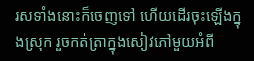រសទាំងនោះក៏ចេញទៅ ហើយដើរចុះឡើងក្នុងស្រុក រួចកត់ត្រាក្នុងសៀវភៅមួយអំពី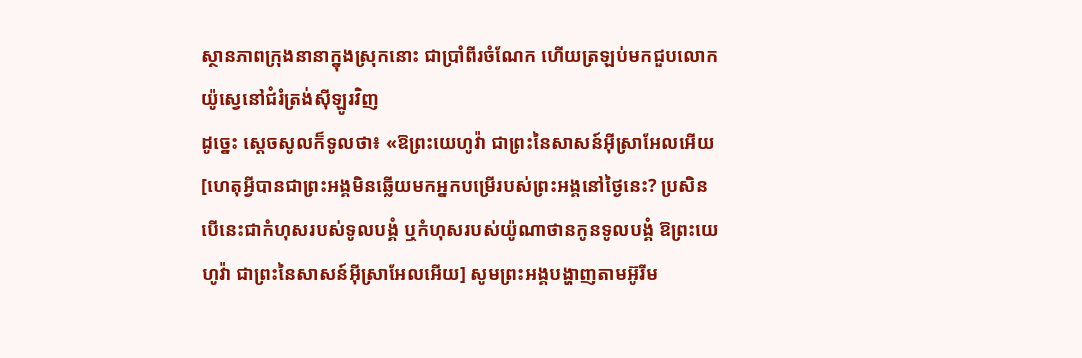ស្ថានភាពក្រុងនានាក្នុងស្រុកនោះ ជាប្រាំពីរចំណែក ហើយត្រឡប់មកជួបលោកយ៉ូស្វេនៅជំរំត្រង់ស៊ីឡូរវិញ
ដូច្នេះ ស្ដេចសូលក៏ទូលថា៖ «ឱព្រះយេហូវ៉ា ជាព្រះនៃសាសន៍អ៊ីស្រាអែលអើយ [ហេតុអ្វីបានជាព្រះអង្គមិនឆ្លើយមកអ្នកបម្រើរបស់ព្រះអង្គនៅថ្ងៃនេះ? ប្រសិនបើនេះជាកំហុសរបស់ទូលបង្គំ ឬកំហុសរបស់យ៉ូណាថានកូនទូលបង្គំ ឱព្រះយេហូវ៉ា ជាព្រះនៃសាសន៍អ៊ីស្រាអែលអើយ] សូមព្រះអង្គបង្ហាញតាមអ៊ូរីម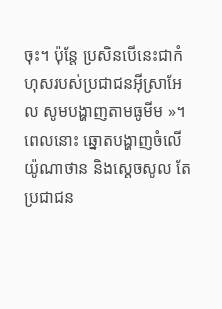ចុះ។ ប៉ុន្តែ ប្រសិនបើនេះជាកំហុសរបស់ប្រជាជនអ៊ីស្រាអែល សូមបង្ហាញតាមធូមីម »។ ពេលនោះ ឆ្នោតបង្ហាញចំលើយ៉ូណាថាន និងស្ដេចសូល តែប្រជាជន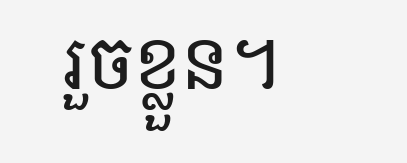រួចខ្លួន។